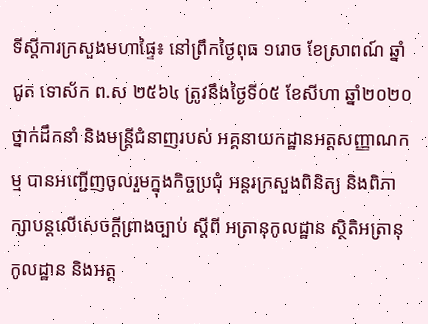ទីស្តីការក្រសួងមហាផ្ទៃ៖ នៅព្រឹកថ្ងៃពុធ ១រោច ខែស្រាពណ៍ ឆ្នាំជូត ទោស័ក ព.ស ២៥៦៤ ត្រូវនឹងថ្ងៃទី០៥ ខែសីហា ឆ្នាំ២០២០ ថ្នាក់ដឹកនាំ និងមន្រ្តីជំនាញរបស់ អគ្គនាយកដ្ឋានអត្តសញ្ញាណកម្ម បានអញ្ជើញចូលរួមក្នុងកិច្ចប្រជុំ អន្តរក្រសួងពិនិត្យ និងពិភាក្សាបន្តលើសេចក្ដីព្រាងច្បាប់ ស្ដីពី អត្រានុកូលដ្ឋាន ស្ថិតិអត្រានុកូលដ្ឋាន និងអត្ត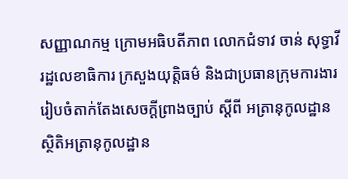សញ្ញាណកម្ម ក្រោមអធិបតីភាព លោកជំទាវ ចាន់ សុទ្ធាវី រដ្ឋលេខាធិការ ក្រសួងយុត្តិធម៌ និងជាប្រធានក្រុមការងាររៀបចំតាក់តែងសេចក្ដីព្រាងច្បាប់ ស្ដីពី អត្រានុកូលដ្ឋាន ស្ថិតិអត្រានុកូលដ្ឋាន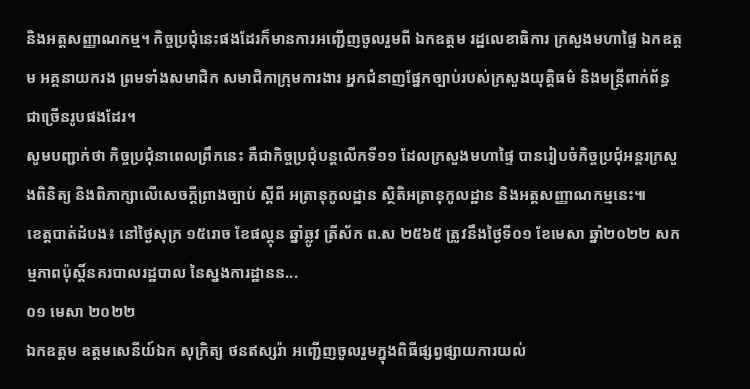និងអត្តសញ្ញាណកម្ម។ កិច្ចប្រជុំនេះផងដែរក៏មានការអញ្ជើញចូលរួមពី ឯកឧត្តម រដ្ឋលេខាធិការ ក្រសួងមហាផ្ទៃ ឯកឧត្តម អគ្គនាយករង ព្រមទាំងសមាជិក សមាជិកាក្រុមការងារ អ្នកជំនាញផ្នែកច្បាប់របស់ក្រសួងយុត្តិធម៌ និងមន្រ្តីពាក់ព័ន្ធជាច្រើនរូបផងដែរ។
សូមបញ្ជាក់ថា កិច្ចប្រជុំនាពេលព្រឹកនេះ គឺជាកិច្ចប្រជុំបន្តលើកទី១១ ដែលក្រសួងមហាផ្ទៃ បានរៀបចំកិច្ចប្រជុំអន្ដរក្រសួងពិនិត្យ និងពិភាក្សាលើសេចក្ដីព្រាងច្បាប់ ស្ដីពី អត្រានុកូលដ្ឋាន ស្ថិតិអត្រានុកូលដ្ឋាន និងអត្តសញ្ញាណកម្មនេះ៕
ខេត្តបាត់ដំបង៖ នៅថ្ងៃសុក្រ ១៥រោច ខែផល្គុន ឆ្នាំឆ្លូវ ត្រីស័ក ព.ស ២៥៦៥ ត្រូវនឹងថ្ងៃទី០១ ខែមេសា ឆ្នាំ២០២២ សកម្មភាពប៉ុស្តិ៍នគរបាលរដ្ឋបាល នៃស្នងការដ្ឋានន...
០១ មេសា ២០២២
ឯកឧត្តម ឧត្តមសេនីយ៍ឯក សុក្រិត្យ ថនឥស្សរ៉ា អញ្ជើញចូលរួមក្នុងពិធីផ្សព្វផ្សាយការយល់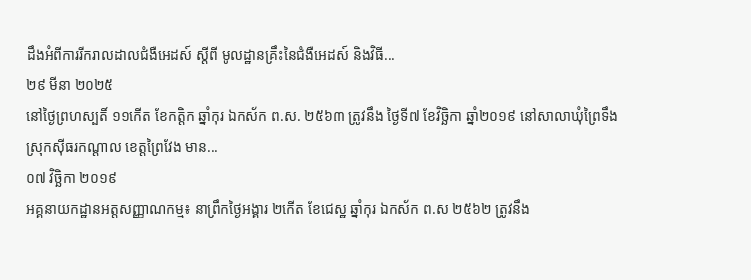ដឹងអំពីការរីករាលដាលជំងឺអេដស៍ ស្តីពី មូលដ្ឋានគ្រឹះនៃជំងឺអេដស៍ និងវិធី...
២៩ មីនា ២០២៥
នៅថ្ងៃព្រហស្បតិ៍ ១១កើត ខែកត្តិក ឆ្នាំកុរ ឯកស័ក ព.ស. ២៥៦៣ ត្រូវនឹង ថ្ងៃទី៧ ខែវិច្ឆិកា ឆ្នាំ២០១៩ នៅសាលាឃុំព្រៃទឹង ស្រុកស៊ីធរកណ្តាល ខេត្តព្រៃវែង មាន...
០៧ វិច្ឆិកា ២០១៩
អគ្គនាយកដ្ឋានអត្តសញ្ញាណកម្ម៖ នាព្រឹកថ្ងៃអង្គារ ២កើត ខែជេស្ឋ ឆ្នាំកុរ ឯកស័ក ព.ស ២៥៦២ ត្រូវនឹង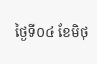ថ្ងៃទី០៤ ខែមិថុ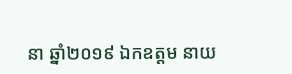នា ឆ្នាំ២០១៩ ឯកឧត្តម នាយ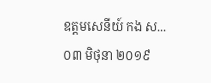ឧត្តមសេនីយ៍ កង ស...
០៣ មិថុនា ២០១៩